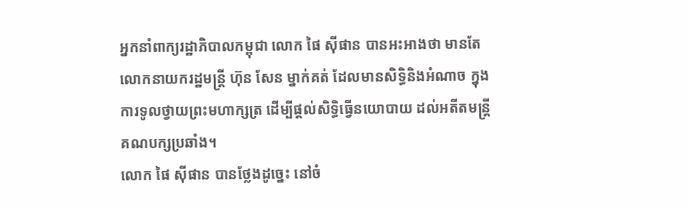អ្នកនាំពាក្យរដ្ឋាភិបាលកម្ពុជា លោក ផៃ ស៊ីផាន បានអះអាងថា មានតែលោកនាយករដ្ឋមន្ត្រី ហ៊ុន សែន ម្នាក់គត់ ដែលមានសិទ្ធិនិងអំណាច ក្នុងការទូលថ្វាយព្រះមហាក្សត្រ ដើម្បីផ្តល់សិទ្ធិធ្វើនយោបាយ ដល់អតីតមន្ត្រីគណបក្សប្រឆាំង។
លោក ផៃ ស៊ីផាន បានថ្លែងដូច្នេះ នៅចំ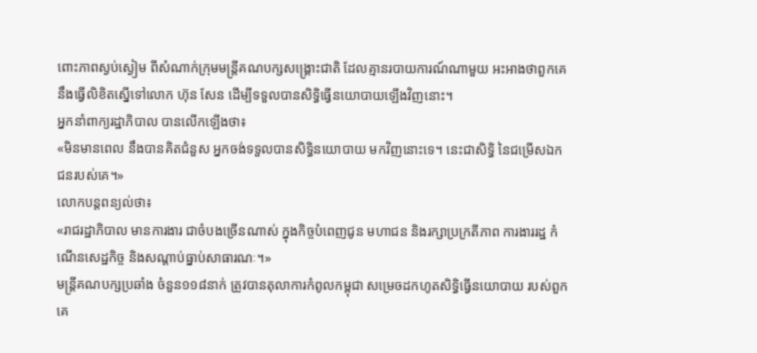ពោះភាពស្ងប់ស្ងៀម ពីសំណាក់ក្រុមមន្ត្រីគណបក្សសង្គ្រោះជាតិ ដែលគ្មានរបាយការណ៍ណាមួយ អះអាងថាពួកគេនឹងធ្វើលិខិតស្នើទៅលោក ហ៊ុន សែន ដើម្បីទទួលបានសិទ្ធិធ្វើនយោបាយឡើងវិញនោះ។
អ្នកនាំពាក្យរដ្ឋាភិបាល បានលើកឡើងថា៖
«មិនមានពេល នឹងបានគិតជំនួស អ្នកចង់ទទួលបានសិទ្ធិនយោបាយ មកវិញនោះទេ។ នេះជាសិទ្ធិ នៃជម្រើសឯកជនរបស់គេ។»
លោកបន្តពន្យល់ថា៖
«រាជរដ្ឋាភិបាល មានការងារ ជាចំបងច្រេីនណាស់ ក្នុងកិច្ចបំពេញជូន មហាជន និងរក្សាប្រក្រតីភាព ការងាររដ្ឋ កំណេីនសេដ្ឋកិច្ច និងសណ្តាប់ធ្នាប់សាធារណៈ។»
មន្ត្រីគណបក្សប្រឆាំង ចំនួន១១៨នាក់ ត្រូវបានតុលាការកំពូលកម្ពុជា សម្រេចដកហូតសិទ្ធិធ្វើនយោបាយ របស់ពួកគេ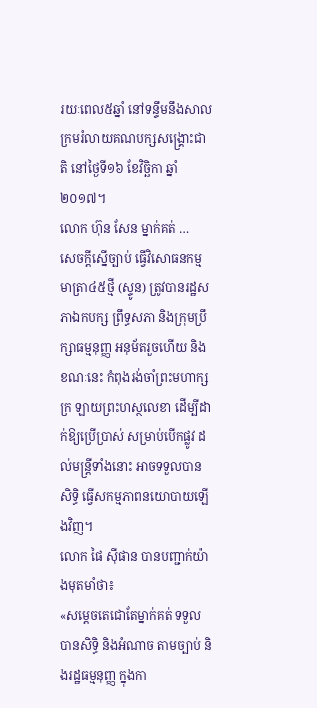រយៈពេល៥ឆ្នាំ នៅទន្ទឹមនឹងសាលក្រមរំលាយគណបក្សសង្គ្រោះជាតិ នៅថ្ងៃទី១៦ ខែវិច្ឆិកា ឆ្នាំ២០១៧។
លោក ហ៊ុន សែន ម្នាក់គត់ …
សេចក្តីស្នើច្បាប់ ធ្វើវិសោធនកម្មមាត្រា៤៥ថ្មី (ស្ទូន) ត្រូវបានរដ្ឋសភាឯកបក្ស ព្រឹទ្ធសភា និងក្រុមប្រឹក្សាធម្មនុញ្ញ អនុម័តរួចហើយ និងខណៈនេះ កំពុងរង់ចាំព្រះមហាក្សក្រ ឡាយព្រះហស្ថលេខា ដើម្បីដាក់ឱ្យប្រើប្រាស់ សម្រាប់បើកផ្លូវ ដល់មន្ត្រីទាំងនោះ អាចទទួលបានសិទ្ធិ ធ្វើសកម្មភាពនយោបាយឡើងវិញ។
លោក ផៃ ស៊ីផាន បានបញ្ជាក់យ៉ាងមុតមាំថា៖
«សម្តេចតេជោតែម្នាក់គត់ ទទួលបានសិទ្ធិ និងអំណាច តាមច្បាប់ និងរដ្ឋធម្មនុញ្ញ ក្នុងកា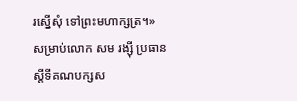រស្នេីសុំ ទៅព្រះមហាក្សត្រ។»
សម្រាប់លោក សម រង្ស៊ី ប្រធានស្ដីទីគណបក្សស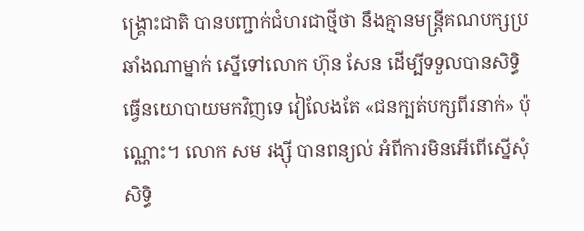ង្គ្រោះជាតិ បានបញ្ជាក់ជំហរជាថ្មីថា នឹងគ្មានមន្ត្រីគណបក្សប្រឆាំងណាម្នាក់ ស្នើទៅលោក ហ៊ុន សែន ដើម្បីទទួលបានសិទ្ធិធ្វើនយោបាយមកវិញទេ វៀលែងតែ «ជនក្បត់បក្សពីរនាក់» ប៉ុណ្ណោះ។ លោក សម រង្ស៊ី បានពន្យល់ អំពីការមិនអើពើស្នើសុំសិទ្ធិ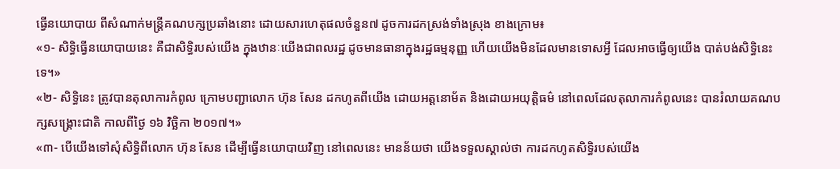ធ្វើនយោបាយ ពីសំណាក់មន្ត្រីគណបក្សប្រឆាំងនោះ ដោយសារហេតុផលចំនួន៧ ដូចការដកស្រង់ទាំងស្រុង ខាងក្រោម៖
«១- សិទ្ធិធ្វើនយោបាយនេះ គឺជាសិទ្ធិរបស់យើង ក្នុងឋានៈយើងជាពលរដ្ឋ ដូចមានធានាក្នុងរដ្ឋធម្មនុញ្ញ ហើយយើងមិនដែលមានទោសអ្វី ដែលអាចធ្វើឲ្យយើង បាត់បង់សិទ្ធិនេះទេ។»
«២- សិទ្ធិនេះ ត្រូវបានតុលាការកំពូល ក្រោមបញ្ជាលោក ហ៊ុន សែន ដកហូតពីយើង ដោយអត្តនោម័ត និងដោយអយុត្តិធម៌ នៅពេលដែលតុលាការកំពូលនេះ បានរំលាយគណបក្សសង្គ្រោះជាតិ កាលពីថ្ងៃ ១៦ វិច្ឆិកា ២០១៧។»
«៣- បើយើងទៅសុំសិទ្ធិពីលោក ហ៊ុន សែន ដើម្បីធ្វើនយោបាយវិញ នៅពេលនេះ មានន័យថា យើងទទួលស្គាល់ថា ការដកហូតសិទ្ធិរបស់យើង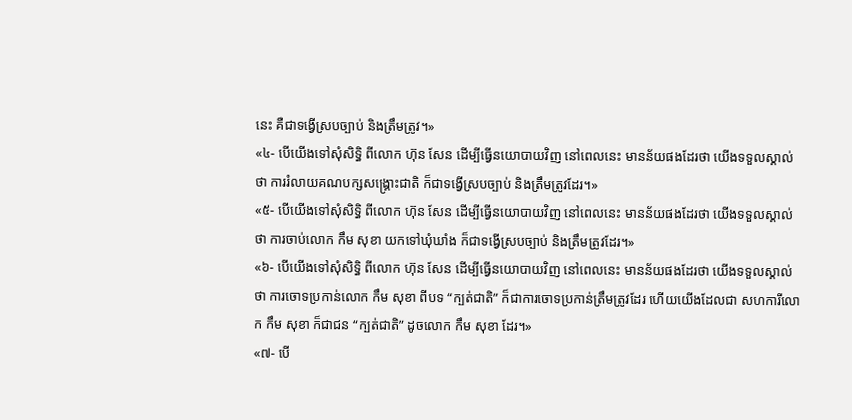នេះ គឺជាទង្វើស្របច្បាប់ និងត្រឹមត្រូវ។»
«៤- បើយើងទៅសុំសិទ្ធិ ពីលោក ហ៊ុន សែន ដើម្បីធ្វើនយោបាយវិញ នៅពេលនេះ មានន័យផងដែរថា យើងទទួលស្គាល់ថា ការរំលាយគណបក្សសង្គ្រោះជាតិ ក៏ជាទង្វើស្របច្បាប់ និងត្រឹមត្រូវដែរ។»
«៥- បើយើងទៅសុំសិទ្ធិ ពីលោក ហ៊ុន សែន ដើម្បីធ្វើនយោបាយវិញ នៅពេលនេះ មានន័យផងដែរថា យើងទទួលស្គាល់ថា ការចាប់លោក កឹម សុខា យកទៅឃុំឃាំង ក៏ជាទង្វើស្របច្បាប់ និងត្រឹមត្រូវដែរ។»
«៦- បើយើងទៅសុំសិទ្ធិ ពីលោក ហ៊ុន សែន ដើម្បីធ្វើនយោបាយវិញ នៅពេលនេះ មានន័យផងដែរថា យើងទទួលស្គាល់ថា ការចោទប្រកាន់លោក កឹម សុខា ពីបទ “ក្បត់ជាតិ” ក៏ជាការចោទប្រកាន់ត្រឹមត្រូវដែរ ហើយយើងដែលជា សហការីលោក កឹម សុខា ក៏ជាជន “ក្បត់ជាតិ” ដូចលោក កឹម សុខា ដែរ។»
«៧- បើ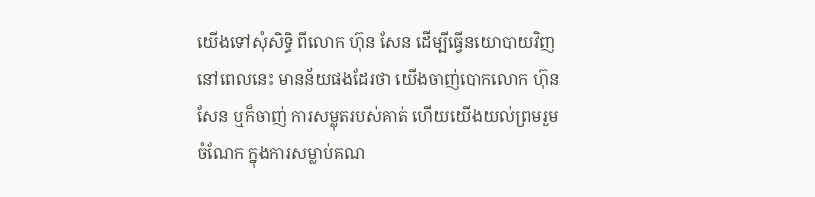យើងទៅសុំសិទ្ធិ ពីលោក ហ៊ុន សែន ដើម្បីធ្វើនយោបាយវិញ នៅពេលនេះ មានន័យផងដែរថា យើងចាញ់បោកលោក ហ៊ុន សែន ឬក៏ចាញ់ ការសម្លុតរបស់គាត់ ហើយយើងយល់ព្រមរួមចំណែក ក្នុងការសម្លាប់គណ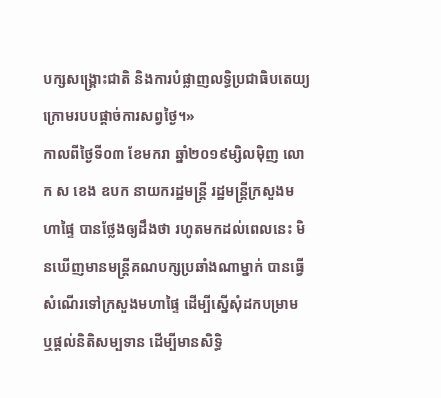បក្សសង្គ្រោះជាតិ និងការបំផ្លាញលទ្ធិប្រជាធិបតេយ្យ ក្រោមរបបផ្តាច់ការសព្វថ្ងៃ។»
កាលពីថ្ងៃទី០៣ ខែមករា ឆ្នាំ២០១៩ម្សិលម៉ិញ លោក ស ខេង ឧបក នាយករដ្ឋមន្ត្រី រដ្ឋមន្ត្រីក្រសួងមហាផ្ទៃ បានថ្លែងឲ្យដឹងថា រហូតមកដល់ពេលនេះ មិនឃើញមានមន្ត្រីគណបក្សប្រឆាំងណាម្នាក់ បានធ្វើសំណើរទៅក្រសួងមហាផ្ទៃ ដើម្បីស្នើសុំដកបម្រាម ឬផ្តល់និតិសម្បទាន ដើម្បីមានសិទ្ធិ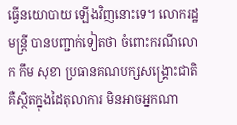ធ្វើនយោបាយ ឡើងវិញនោះទេ។ លោករដ្ឋមន្ត្រី បានបញ្ជាក់ទៀតថា ចំពោះករណីលោក កឹម សុខា ប្រធានគណបក្សសង្គ្រោះជាតិ គឺស្ថិតក្នុងដៃតុលាការ មិនអាចអ្នកណា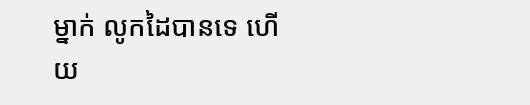ម្នាក់ លូកដៃបានទេ ហើយ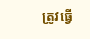ត្រូវធ្វើ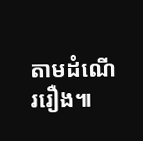តាមដំណើររឿង៕